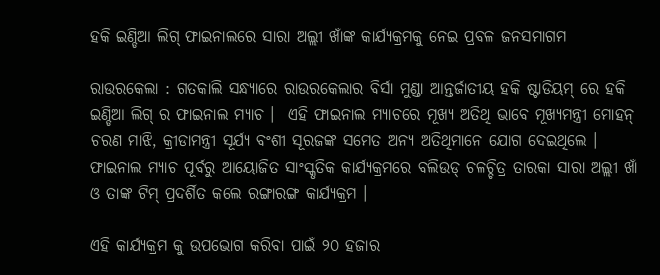ହକି ଇଣ୍ଡିଆ ଲିଗ୍ ଫାଇନାଲରେ ସାରା ଅଲ୍ଲୀ ଖାଁଙ୍କ କାର୍ଯ୍ୟକ୍ରମକୁ ନେଇ ପ୍ରବଳ ଜନସମାଗମ

ରାଉରକେଲା : ଗତକାଲି ସନ୍ଧ୍ୟାରେ ରାଉରକେଲାର ବିର୍ସା ମୁଣ୍ଡା ଆନ୍ତର୍ଜାତୀୟ ହକି ଷ୍ଟାଡିୟମ୍ ରେ ହକି ଇଣ୍ଡିଆ ଲିଗ୍ ର ଫାଇନାଲ ମ୍ୟାଚ ।  ଏହି ଫାଇନାଲ ମ୍ୟାଚରେ ମୂଖ୍ୟ ଅତିଥି ଭାବେ ମୂଖ୍ୟମନ୍ତ୍ରୀ ମୋହନ୍ ଚରଣ ମାଝି, କ୍ରୀଡାମନ୍ତ୍ରୀ ସୂର୍ଯ୍ୟ ବଂଶୀ ସୂରଜଙ୍କ ସମେତ ଅନ୍ୟ ଅତିଥିମାନେ ଯୋଗ ଦେଇଥିଲେ ।  ଫାଇନାଲ ମ୍ୟାଚ ପୂର୍ବରୁ ଆୟୋଜିତ ସାଂସ୍କୃତିକ କାର୍ଯ୍ୟକ୍ରମରେ ବଲିଉଡ୍ ଚଳଚ୍ଚିତ୍ର ତାରକା ସାରା ଅଲ୍ଲୀ ଖାଁ ଓ ତାଙ୍କ ଟିମ୍ ପ୍ରଦର୍ଶିତ କଲେ ରଙ୍ଗାରଙ୍ଗ କାର୍ଯ୍ୟକ୍ରମ ।

ଏହି କାର୍ଯ୍ୟକ୍ରମ କୁ ଉପଭୋଗ କରିବା ପାଇଁ ୨୦ ହଜାର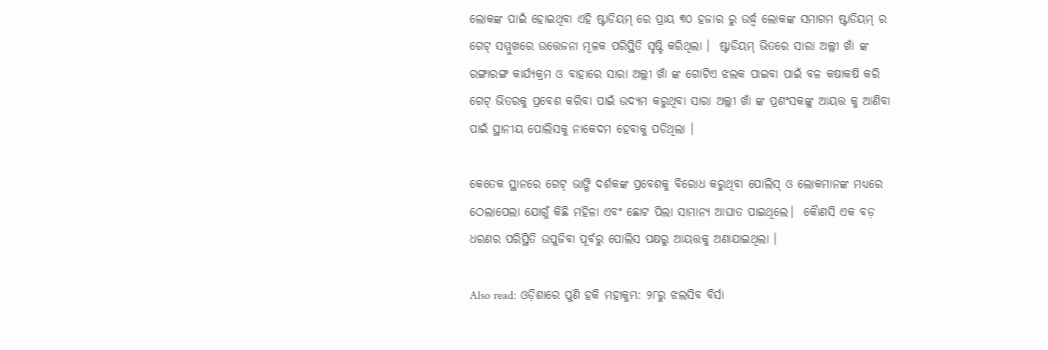ଲୋକଙ୍କ ପାଇଁ ହୋଇଥିବା ଏହି ଷ୍ଟାଡିୟମ୍ ରେ ପ୍ରାୟ ୩୦ ହଜାର ରୁ ଉର୍ଦ୍ଧ୍ବ ଲୋକଙ୍କ ସମାଗମ ଷ୍ଟାଡିୟମ୍ ର ଗେଟ୍ ସମ୍ମୁଖରେ ଉତ୍ତେଜନା ମୂଳକ ପରିସ୍ଥିତି ସୃଷ୍ଟି କରିଥିଲା ।  ଷ୍ଟାଡିୟମ୍ ଭିତରେ ସାରା ଅଲ୍ଲୀ ଖାଁ ଙ୍କ ରଙ୍ଗାରଙ୍ଗ କାର୍ଯ୍ୟକ୍ରମ ଓ ବାହାରେ ସାରା ଅଲ୍ଲୀ ଖାଁ ଙ୍କ ଗୋଟିଏ ଝଲକ ପାଇବା ପାଇଁ ବଳ କଷାକଷି କରି ଗେଟ୍ ଭିତରକୁ ପ୍ରବେଶ କରିବା ପାଇଁ ଉଦ୍ୟମ କରୁଥିବା ସାରା ଅଲ୍ଲୀ ଖାଁ ଙ୍କ ପ୍ରଶଂସକଙ୍କୁ ଆୟତ୍ତ କୁ ଆଣିବା ପାଇଁ ସ୍ଥାନୀୟ ପୋଲିସକୁ ନାକେଦମ ହେବାକୁ ପଡିଥିଲା ।

କେତେକ ସ୍ଥାନରେ ଗେଟ୍ ଭାଙ୍ଗି ଦର୍ଶକଙ୍କ ପ୍ରବେଶକୁ ବିରୋଧ କରୁଥିବା ପୋଲିସ୍ ଓ ଲୋକମାନଙ୍କ ମଧ୍ୟରେ ଠେଲାପେଲା ଯୋଗୁଁ କିଛି ମହିଳା ଏବଂ ଛୋଟ ପିଲା ସାମାନ୍ୟ ଆଘାତ ପାଇଥିଲେ।  କୋୖଣସି ଏକ ବଡ଼ ଧରଣର ପରିସ୍ଥିତି ଉପୁଜିବା ପୂର୍ବରୁ ପୋଲିସ ପକ୍ଷରୁ ଆୟତ୍ତକୁ ଅଣାଯାଇଥିଲା ।

Also read: ଓଡ଼ିଶାରେ ପୁଣି ହକି ମହାକୁମ୍ଭ: ୨୮ରୁ ଝଲସିବ ବିର୍ସା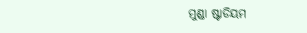ମୁଣ୍ଡା ଷ୍ଟାଡିୟମ